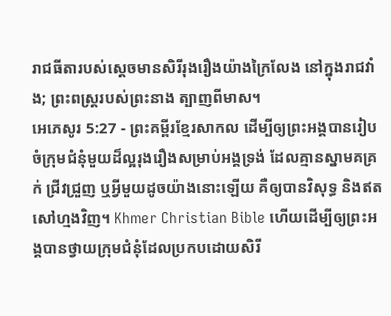រាជធីតារបស់ស្ដេចមានសិរីរុងរឿងយ៉ាងក្រៃលែង នៅក្នុងរាជវាំង; ព្រះពស្ត្ររបស់ព្រះនាង ត្បាញពីមាស។
អេភេសូរ 5:27 - ព្រះគម្ពីរខ្មែរសាកល ដើម្បីឲ្យព្រះអង្គបានរៀបចំក្រុមជំនុំមួយដ៏ល្អរុងរឿងសម្រាប់អង្គទ្រង់ ដែលគ្មានស្នាមគគ្រក់ ជ្រីវជ្រួញ ឬអ្វីមួយដូចយ៉ាងនោះឡើយ គឺឲ្យបានវិសុទ្ធ និងឥតសៅហ្មងវិញ។ Khmer Christian Bible ហើយដើម្បីឲ្យព្រះអង្គបានថ្វាយក្រុមជំនុំដែលប្រកបដោយសិរី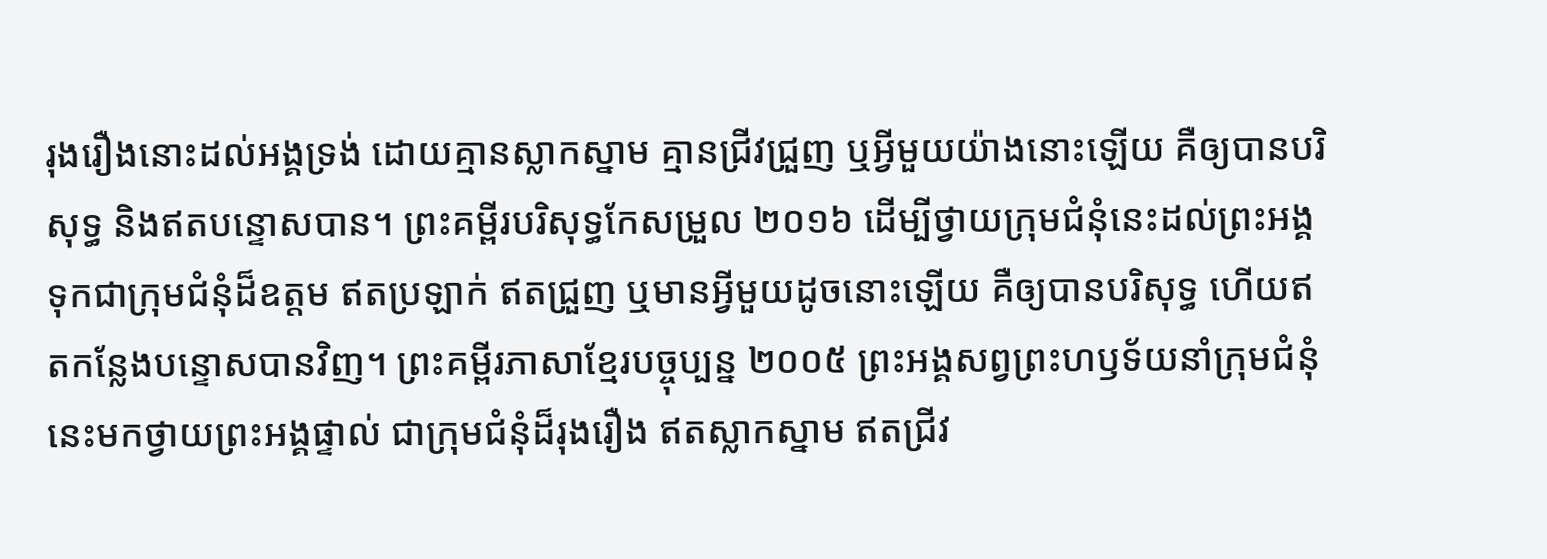រុងរឿងនោះដល់អង្គទ្រង់ ដោយគ្មានស្លាកស្នាម គ្មានជ្រីវជ្រួញ ឬអ្វីមួយយ៉ាងនោះឡើយ គឺឲ្យបានបរិសុទ្ធ និងឥតបន្ទោសបាន។ ព្រះគម្ពីរបរិសុទ្ធកែសម្រួល ២០១៦ ដើម្បីថ្វាយក្រុមជំនុំនេះដល់ព្រះអង្គ ទុកជាក្រុមជំនុំដ៏ឧត្តម ឥតប្រឡាក់ ឥតជ្រួញ ឬមានអ្វីមួយដូចនោះឡើយ គឺឲ្យបានបរិសុទ្ធ ហើយឥតកន្លែងបន្ទោសបានវិញ។ ព្រះគម្ពីរភាសាខ្មែរបច្ចុប្បន្ន ២០០៥ ព្រះអង្គសព្វព្រះហឫទ័យនាំក្រុមជំនុំនេះមកថ្វាយព្រះអង្គផ្ទាល់ ជាក្រុមជំនុំដ៏រុងរឿង ឥតស្លាកស្នាម ឥតជ្រីវ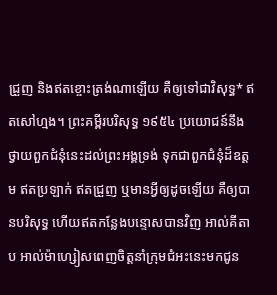ជ្រួញ និងឥតខ្ចោះត្រង់ណាឡើយ គឺឲ្យទៅជាវិសុទ្ធ* ឥតសៅហ្មង។ ព្រះគម្ពីរបរិសុទ្ធ ១៩៥៤ ប្រយោជន៍នឹងថ្វាយពួកជំនុំនេះដល់ព្រះអង្គទ្រង់ ទុកជាពួកជំនុំដ៏ឧត្តម ឥតប្រឡាក់ ឥតជ្រួញ ឬមានអ្វីឲ្យដូចឡើយ គឺឲ្យបានបរិសុទ្ធ ហើយឥតកន្លែងបន្ទោសបានវិញ អាល់គីតាប អាល់ម៉ាហ្សៀសពេញចិត្តនាំក្រុមជំអះនេះមកជូន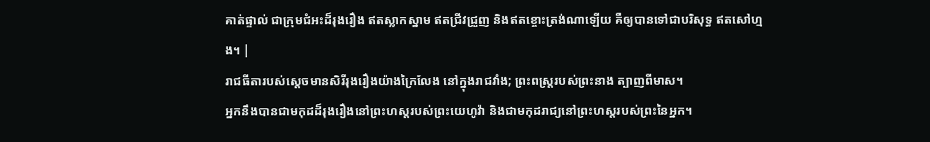គាត់ផ្ទាល់ ជាក្រុមជំអះដ៏រុងរឿង ឥតស្លាកស្នាម ឥតជ្រីវជ្រួញ និងឥតខ្ចោះត្រង់ណាឡើយ គឺឲ្យបានទៅជាបរិសុទ្ធ ឥតសៅហ្មង។ |
រាជធីតារបស់ស្ដេចមានសិរីរុងរឿងយ៉ាងក្រៃលែង នៅក្នុងរាជវាំង; ព្រះពស្ត្ររបស់ព្រះនាង ត្បាញពីមាស។
អ្នកនឹងបានជាមកុដដ៏រុងរឿងនៅព្រះហស្តរបស់ព្រះយេហូវ៉ា និងជាមកុដរាជ្យនៅព្រះហស្តរបស់ព្រះនៃអ្នក។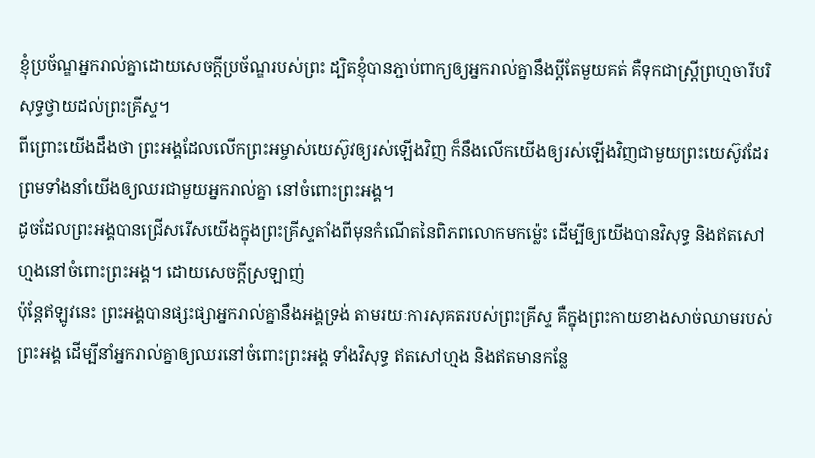ខ្ញុំប្រច័ណ្ឌអ្នករាល់គ្នាដោយសេចក្ដីប្រច័ណ្ឌរបស់ព្រះ ដ្បិតខ្ញុំបានភ្ជាប់ពាក្យឲ្យអ្នករាល់គ្នានឹងប្ដីតែមួយគត់ គឺទុកជាស្ត្រីព្រហ្មចារីបរិសុទ្ធថ្វាយដល់ព្រះគ្រីស្ទ។
ពីព្រោះយើងដឹងថា ព្រះអង្គដែលលើកព្រះអម្ចាស់យេស៊ូវឲ្យរស់ឡើងវិញ ក៏នឹងលើកយើងឲ្យរស់ឡើងវិញជាមួយព្រះយេស៊ូវដែរ ព្រមទាំងនាំយើងឲ្យឈរជាមួយអ្នករាល់គ្នា នៅចំពោះព្រះអង្គ។
ដូចដែលព្រះអង្គបានជ្រើសរើសយើងក្នុងព្រះគ្រីស្ទតាំងពីមុនកំណើតនៃពិភពលោកមកម្ល៉េះ ដើម្បីឲ្យយើងបានវិសុទ្ធ និងឥតសៅហ្មងនៅចំពោះព្រះអង្គ។ ដោយសេចក្ដីស្រឡាញ់
ប៉ុន្តែឥឡូវនេះ ព្រះអង្គបានផ្សះផ្សាអ្នករាល់គ្នានឹងអង្គទ្រង់ តាមរយៈការសុគតរបស់ព្រះគ្រីស្ទ គឺក្នុងព្រះកាយខាងសាច់ឈាមរបស់ព្រះអង្គ ដើម្បីនាំអ្នករាល់គ្នាឲ្យឈរនៅចំពោះព្រះអង្គ ទាំងវិសុទ្ធ ឥតសៅហ្មង និងឥតមានកន្លែ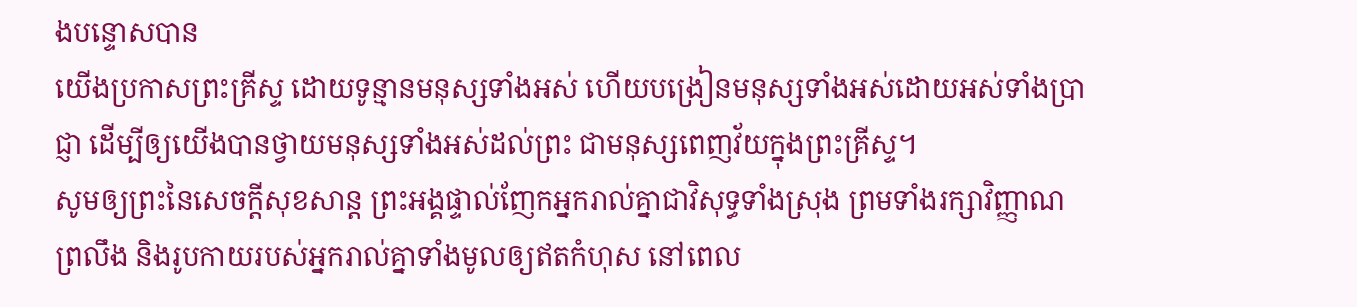ងបន្ទោសបាន
យើងប្រកាសព្រះគ្រីស្ទ ដោយទូន្មានមនុស្សទាំងអស់ ហើយបង្រៀនមនុស្សទាំងអស់ដោយអស់ទាំងប្រាជ្ញា ដើម្បីឲ្យយើងបានថ្វាយមនុស្សទាំងអស់ដល់ព្រះ ជាមនុស្សពេញវ័យក្នុងព្រះគ្រីស្ទ។
សូមឲ្យព្រះនៃសេចក្ដីសុខសាន្ត ព្រះអង្គផ្ទាល់ញែកអ្នករាល់គ្នាជាវិសុទ្ធទាំងស្រុង ព្រមទាំងរក្សាវិញ្ញាណ ព្រលឹង និងរូបកាយរបស់អ្នករាល់គ្នាទាំងមូលឲ្យឥតកំហុស នៅពេល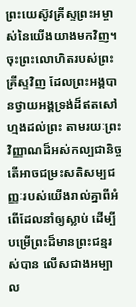ព្រះយេស៊ូវគ្រីស្ទព្រះអម្ចាស់នៃយើងយាងមកវិញ។
ចុះព្រះលោហិតរបស់ព្រះគ្រីស្ទវិញ ដែលព្រះអង្គបានថ្វាយអង្គទ្រង់ដ៏ឥតសៅហ្មងដល់ព្រះ តាមរយៈព្រះវិញ្ញាណដ៏អស់កល្បជានិច្ច តើអាចជម្រះសតិសម្បជញ្ញៈរបស់យើងរាល់គ្នាពីអំពើដែលនាំឲ្យស្លាប់ ដើម្បីបម្រើព្រះដ៏មានព្រះជន្មរស់បាន លើសជាងអម្បាល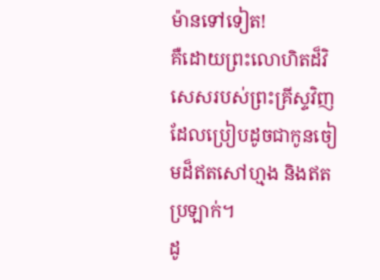ម៉ានទៅទៀត!
គឺដោយព្រះលោហិតដ៏វិសេសរបស់ព្រះគ្រីស្ទវិញ ដែលប្រៀបដូចជាកូនចៀមដ៏ឥតសៅហ្មង និងឥតប្រឡាក់។
ដូ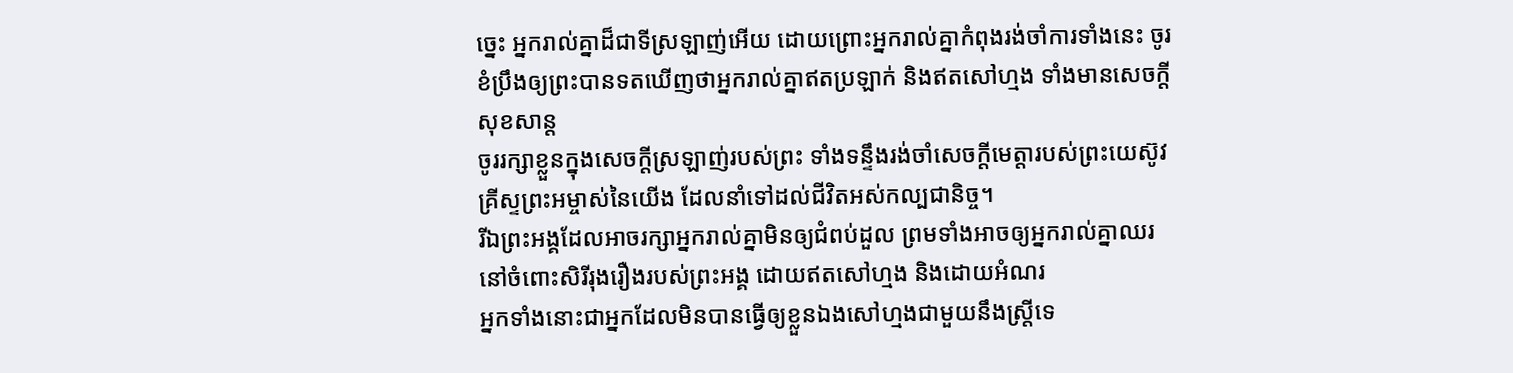ច្នេះ អ្នករាល់គ្នាដ៏ជាទីស្រឡាញ់អើយ ដោយព្រោះអ្នករាល់គ្នាកំពុងរង់ចាំការទាំងនេះ ចូរខំប្រឹងឲ្យព្រះបានទតឃើញថាអ្នករាល់គ្នាឥតប្រឡាក់ និងឥតសៅហ្មង ទាំងមានសេចក្ដីសុខសាន្ត
ចូររក្សាខ្លួនក្នុងសេចក្ដីស្រឡាញ់របស់ព្រះ ទាំងទន្ទឹងរង់ចាំសេចក្ដីមេត្តារបស់ព្រះយេស៊ូវគ្រីស្ទព្រះអម្ចាស់នៃយើង ដែលនាំទៅដល់ជីវិតអស់កល្បជានិច្ច។
រីឯព្រះអង្គដែលអាចរក្សាអ្នករាល់គ្នាមិនឲ្យជំពប់ដួល ព្រមទាំងអាចឲ្យអ្នករាល់គ្នាឈរនៅចំពោះសិរីរុងរឿងរបស់ព្រះអង្គ ដោយឥតសៅហ្មង និងដោយអំណរ
អ្នកទាំងនោះជាអ្នកដែលមិនបានធ្វើឲ្យខ្លួនឯងសៅហ្មងជាមួយនឹងស្ត្រីទេ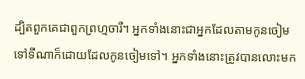ដ្បិតពួកគេជាពួកព្រហ្មចារី។ អ្នកទាំងនោះជាអ្នកដែលតាមកូនចៀម ទៅទីណាក៏ដោយដែលកូនចៀមទៅ។ អ្នកទាំងនោះត្រូវបានលោះមក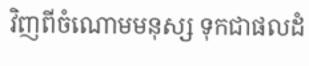វិញពីចំណោមមនុស្ស ទុកជាផលដំ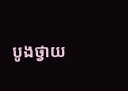បូងថ្វាយ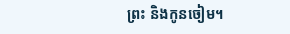ព្រះ និងកូនចៀម។